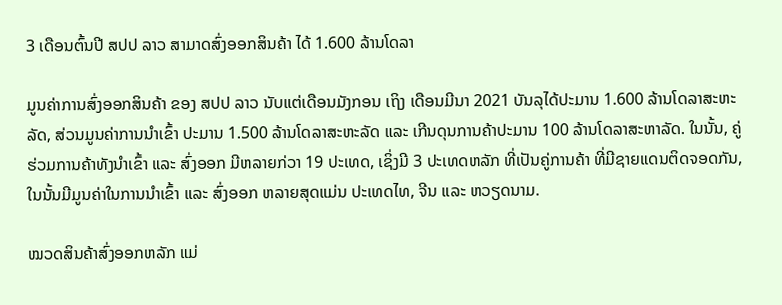3 ເດືອນຕົ້ນປີ ສປປ ລາວ ສາມາດສົ່ງອອກສິນຄ້າ ໄດ້ 1.600 ລ້ານໂດລາ

ມູນຄ່າການສົ່ງອອກສິນຄ້າ ຂອງ ສປປ ລາວ ນັບແຕ່ເດືອນມັງກອນ ເຖິງ ເດືອນມີນາ 2021 ບັນລຸໄດ້ປະມານ 1.600 ລ້ານໂດລາສະຫະລັດ, ສ່ວນມູນຄ່າການນໍາເຂົ້າ ປະມານ 1.500 ລ້ານໂດລາສະຫະລັດ ແລະ ເກີນດຸນການຄ້າປະມານ 100 ລ້ານໂດລາສະຫາລັດ. ໃນນັ້ນ, ຄູ່ຮ່ວມການຄ້າທັງນໍາເຂົ້າ ແລະ ສົ່ງອອກ ມີຫລາຍກ່ວາ 19 ປະເທດ, ເຊິ່ງມີ 3 ປະເທດຫລັກ ທີ່ເປັນຄູ່ການຄ້າ ທີ່ມີຊາຍແດນຕິດຈອດກັນ, ໃນນັ້ນມີມູນຄ່າໃນການນໍາເຂົ້າ ແລະ ສົ່ງອອກ ຫລາຍສຸດແມ່ນ ປະເທດໄທ, ຈີນ ແລະ ຫວຽດນາມ.

ໝວດສິນຄ້າສົ່ງອອກຫລັກ ແມ່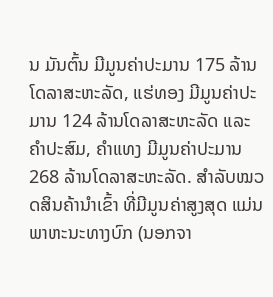ນ ມັນຕົ້ນ ມີມູນຄ່າປະມານ 175 ລ້ານໂດລາສະຫະລັດ, ແຮ່ທອງ ມີມູນຄ່າປະມານ 124 ລ້ານໂດລາສະຫະລັດ ແລະ ຄໍາປະສົມ, ຄໍາແທງ ມີມູນຄ່າປະມານ 268 ລ້ານໂດລາສະຫະລັດ. ສຳລັບໝວດສິນຄ້ານໍາເຂົ້າ ທີ່ມີມູນຄ່າສູງສຸດ ແມ່ນ ພາຫະນະທາງບົກ (ນອກຈາ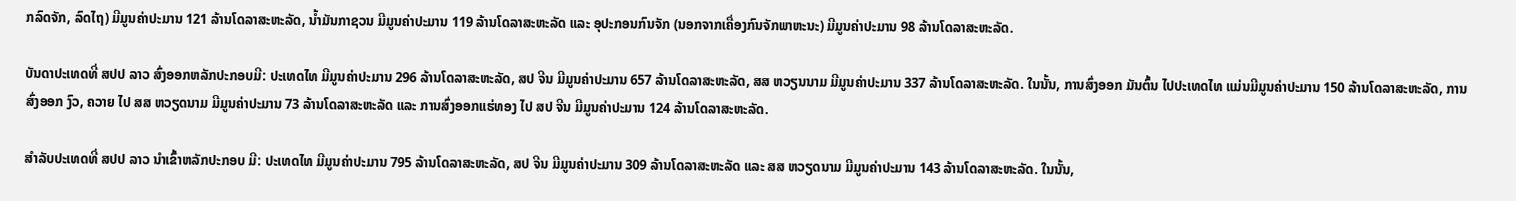ກລົດຈັກ, ລົດໄຖ) ມີມູນຄ່າປະມານ 121 ລ້ານໂດລາສະຫະລັດ, ນໍ້າມັນກາຊວນ ມີມູນຄ່າປະມານ 119 ລ້ານໂດລາສະຫະລັດ ແລະ ອຸປະກອນກົນຈັກ (ນອກຈາກເຄື່ອງກົນຈັກພາຫະນະ) ມີມູນຄ່າປະມານ 98 ລ້ານໂດລາສະຫະລັດ.

ບັນດາປະເທດທີ່ ສປປ ລາວ ສົ່ງອອກຫລັກປະກອບມີ: ປະເທດໄທ ມີມູນຄ່າປະມານ 296 ລ້ານໂດລາສະຫະລັດ, ສປ ຈີນ ມີມູນຄ່າປະມານ 657 ລ້ານໂດລາສະຫະລັດ, ສສ ຫວຽນນາມ ມີມູນຄ່າປະມານ 337 ລ້ານໂດລາສະຫະລັດ. ໃນນັ້ນ, ການສົ່ງອອກ ມັນຕົ້ນ ໄປປະເທດໄທ ແມ່ນມີມູນຄ່າປະມານ 150 ລ້ານໂດລາສະຫະລັດ, ການສົ່ງອອກ ງົວ, ຄວາຍ ໄປ ສສ ຫວຽດນາມ ມີມູນຄ່າປະມານ 73 ລ້ານໂດລາສະຫະລັດ ແລະ ການສົ່ງອອກແຮ່ທອງ ໄປ ສປ ຈີນ ມີມູນຄ່າປະມານ 124 ລ້ານໂດລາສະຫະລັດ.

ສຳລັບປະເທດທີ່ ສປປ ລາວ ນໍາເຂົ້າຫລັກປະກອບ ມີ: ປະເທດໄທ ມີມູນຄ່າປະມານ 795 ລ້ານໂດລາສະຫະລັດ, ສປ ຈີນ ມີມູນຄ່າປະມານ 309 ລ້ານໂດລາສະຫະລັດ ແລະ ສສ ຫວຽດນາມ ມີມູນຄ່າປະມານ 143 ລ້ານໂດລາສະຫະລັດ. ໃນນັ້ນ,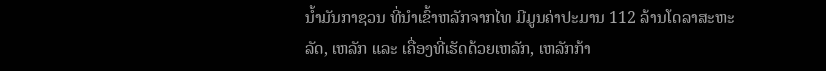ນໍ້າມັນກາຊວນ ທີ່ນໍາເຂົ້າຫລັກຈາກໄທ ມີມູນຄ່າປະມານ 112 ລ້ານໂດລາສະຫະລັດ, ເຫລັກ ແລະ ເຄື່ອງທີ່ເຮັດດ້ວຍເຫລັກ, ເຫລັກກ້າ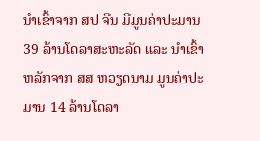ນໍາເຂົ້າຈາກ ສປ ຈີນ ມີມູນຄ່າປະມານ 39 ລ້ານໂດລາສະຫະລັດ ແລະ ນໍາເຂົ້າຫລັກຈາກ ສສ ຫວຽດນາມ ມູນຄ່າປະມານ 14 ລ້ານໂດລາ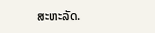ສະຫະລັດ.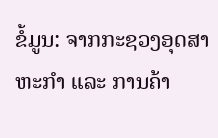ຂໍ້ມູນ: ຈາກກະຊວງອຸດສາຫະກຳ ແລະ ການຄ້າ